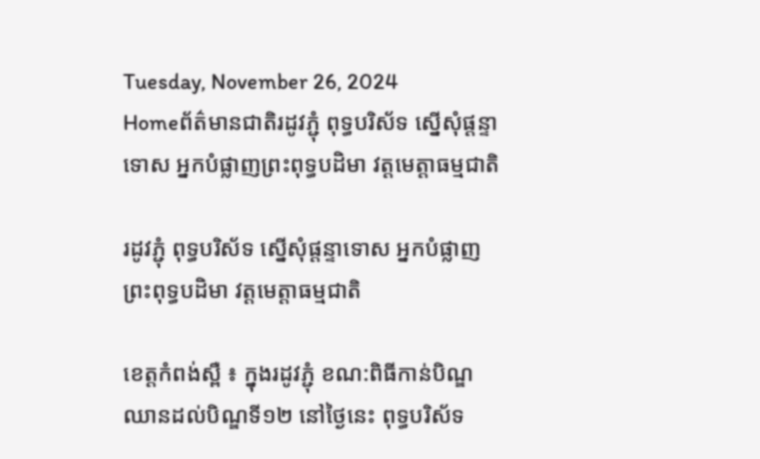Tuesday, November 26, 2024
Homeព័ត៌មានជាតិរដូវភ្ជុំ ពុទ្ធបរិស័ទ ស្នើសុំផ្តន្ទាទោស អ្នកបំផ្លាញព្រះពុទ្ធបដិមា វត្តមេត្តាធម្មជាតិ

រដូវភ្ជុំ ពុទ្ធបរិស័ទ ស្នើសុំផ្តន្ទាទោស អ្នកបំផ្លាញព្រះពុទ្ធបដិមា វត្តមេត្តាធម្មជាតិ

ខេត្តកំពង់ស្ពឺ ៖ ក្នុងរដូវភ្ជុំ ខណ:ពិធីកាន់បិណ្ឌ ឈានដល់បិណ្ឌទី១២ នៅថ្ងៃនេះ ពុទ្ធបរិស័ទ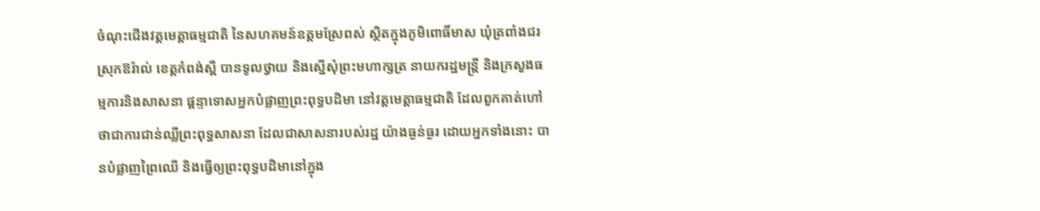ចំណុះជើងវត្តមេត្តាធម្មជាតិ នៃសហគមន៍ឧត្តមស្រែពស់ ស្ថិតក្នុងភូមិពោធិ៍មាស ឃុំត្រពាំងជរ ស្រុកឱរ៉ាល់ ខេត្តកំពង់ស្ពឺ បានទូលថ្វាយ និងស្នើសុំព្រះមហាក្សត្រ នាយករដ្ឋមន្ត្រី និងក្រសួងធម្មការនិងសាសនា ផ្ដន្ទាទោសអ្នកបំផ្លាញព្រះពុទ្ធបដិមា នៅវត្តមេត្តាធម្មជាតិ ដែលពួកគាត់ហៅថាជាការជាន់ឈ្លីព្រះពុទ្ធសាសនា ដែលជាសាសនារបស់រដ្ឋ យ៉ាងធ្ងន់ធ្ងរ ដោយអ្នកទាំងនោះ បានបំផ្លាញព្រៃឈើ និងធ្វើឲ្យព្រះពុទ្ធបដិមានៅក្នុង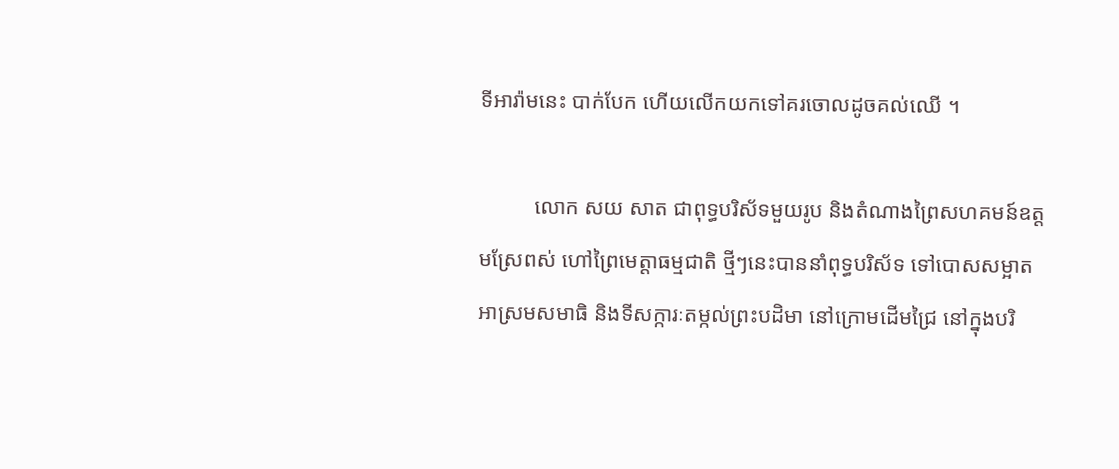ទីអារ៉ាមនេះ បាក់បែក ហើយលើកយកទៅគរចោលដូចគល់ឈើ ។

          លោក សយ សាត ជាពុទ្ធបរិស័ទមួយរូប និងតំណាងព្រៃសហគមន៍ឧត្ដមស្រែពស់ ហៅព្រៃមេត្តាធម្មជាតិ ថ្មីៗនេះបាននាំពុទ្ធបរិស័ទ ទៅបោសសម្អាតអាស្រមសមាធិ និងទីសក្ការៈតម្កល់ព្រះបដិមា នៅក្រោមដើមជ្រៃ នៅក្នុងបរិ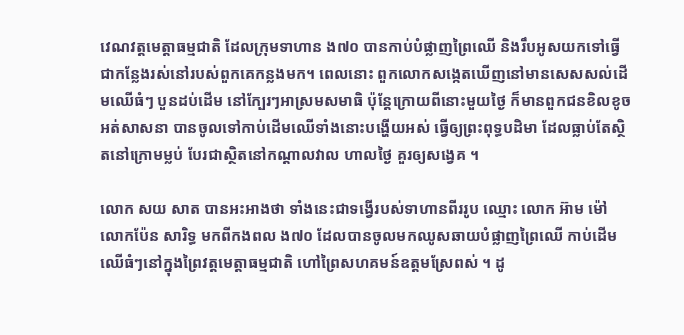វេណវត្តមេត្តាធម្មជាតិ ដែលក្រុមទាហាន ង៧០ បានកាប់បំផ្លាញព្រៃឈើ និងរឹបអូសយកទៅធ្វើជាកន្លែងរស់នៅរបស់ពួកគេកន្លងមក។ ពេលនោះ ពួកលោកសង្កេតឃើញនៅមានសេសសល់ដើមឈើធំៗ បួនដប់ដើម នៅក្បែរៗអាស្រមសមាធិ ប៉ុន្តែក្រោយពីនោះមួយថ្ងៃ ក៏មានពួកជនខិលខូចអត់សាសនា បានចូលទៅកាប់ដើមឈើទាំងនោះបង្ហើយអស់ ធ្វើឲ្យព្រះពុទ្ធបដិមា ដែលធ្លាប់តែស្ថិតនៅក្រោមម្លប់ បែរជាស្ថិតនៅកណ្តាលវាល ហាលថ្ងៃ គួរឲ្យសង្វេគ ។

លោក សយ សាត បានអះអាងថា ទាំងនេះជាទង្វើរបស់ទាហានពីររូប ឈ្មោះ លោក អ៊ាម ម៉ៅ លោកប៉ែន សារិទ្ធ មកពីកងពល ង៧០ ដែលបានចូលមកឈូសឆាយបំផ្លាញព្រៃឈើ កាប់ដើមឈើធំៗនៅក្នុងព្រៃវត្តមេត្តាធម្មជាតិ ហៅព្រៃសហគមន៍ឧត្តមស្រែពស់ ។ ដូ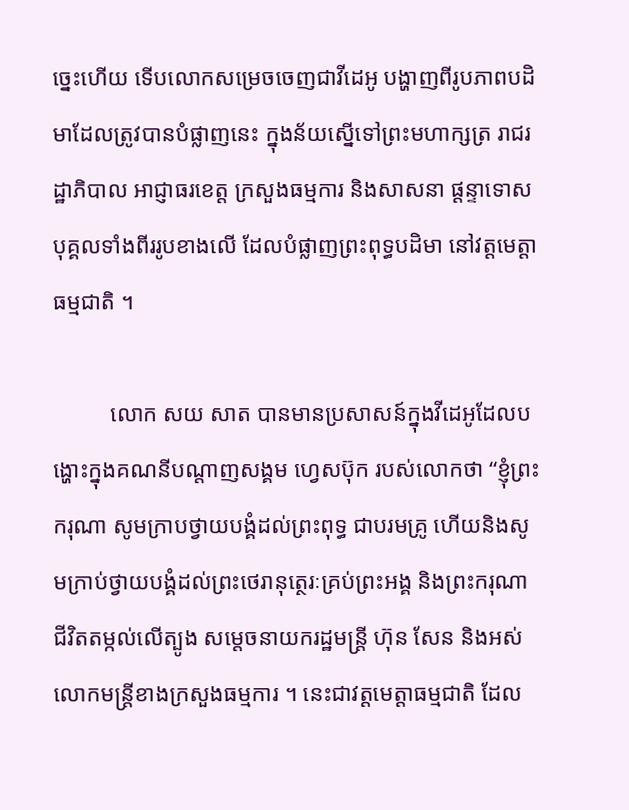ច្នេះហើយ ទើបលោកសម្រេចចេញជាវីដេអូ បង្ហាញពីរូបភាពបដិមាដែលត្រូវបានបំផ្លាញនេះ ក្នុងន័យស្នើទៅព្រះមហាក្សត្រ រាជរដ្ឋាភិបាល អាជ្ញាធរខេត្ត ក្រសួងធម្មការ និងសាសនា ផ្ដន្ទាទោសបុគ្គលទាំងពីររូបខាងលើ ដែលបំផ្លាញព្រះពុទ្ធបដិមា នៅវត្តមេត្តាធម្មជាតិ ។

          លោក សយ សាត បានមានប្រសាសន៍ក្នុងវីដេអូដែលបង្ហោះក្នុងគណនីបណ្តាញសង្គម ហ្វេសប៊ុក របស់លោកថា “ខ្ញុំព្រះករុណា សូមក្រាបថ្វាយបង្គំដល់ព្រះពុទ្ធ ជាបរមគ្រូ ហើយនិងសូមក្រាប់ថ្វាយបង្គំដល់ព្រះថេរានុត្ថេរៈគ្រប់ព្រះអង្គ និងព្រះករុណា ជីវិតតម្កល់លើត្បូង សម្ដេចនាយករដ្ឋមន្រ្តី ហ៊ុន សែន និងអស់លោកមន្រ្តីខាងក្រសួងធម្មការ ។ នេះជាវត្តមេត្តាធម្មជាតិ ដែល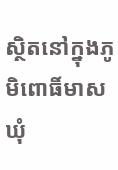ស្ថិតនៅក្នុងភូមិពោធិ៍មាស ឃុំ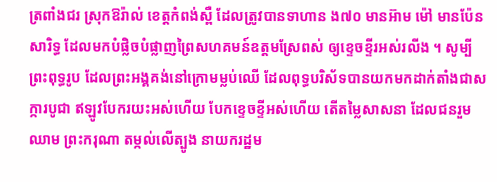ត្រពាំងជរ ស្រុកឱរ៉ាល់ ខេត្តកំពង់ស្ពឺ ដែលត្រូវបានទាហាន ង៧០ មានអ៊ាម ម៉ៅ មានប៉ែន សារិទ្ធ ដែលមកបំផ្លិចបំផ្លាញព្រៃសហគមន៍ឧត្ដមស្រែពស់ ឲ្យខ្ទេចខ្ទីរអស់រលីង ។ សូម្បីព្រះពុទ្ធរូប ដែលព្រះអង្គគង់នៅក្រោមម្លប់ឈើ ដែលពុទ្ធបរិស័ទបានយកមកដាក់តាំងជាសក្ការបូជា ឥឡូវបែករយះអស់ហើយ បែកខ្ទេចខ្ទីអស់ហើយ តើតម្លៃសាសនា ដែលជនរួមឈាម ព្រះករុណា តម្កល់លើត្បូង នាយករដ្ឋម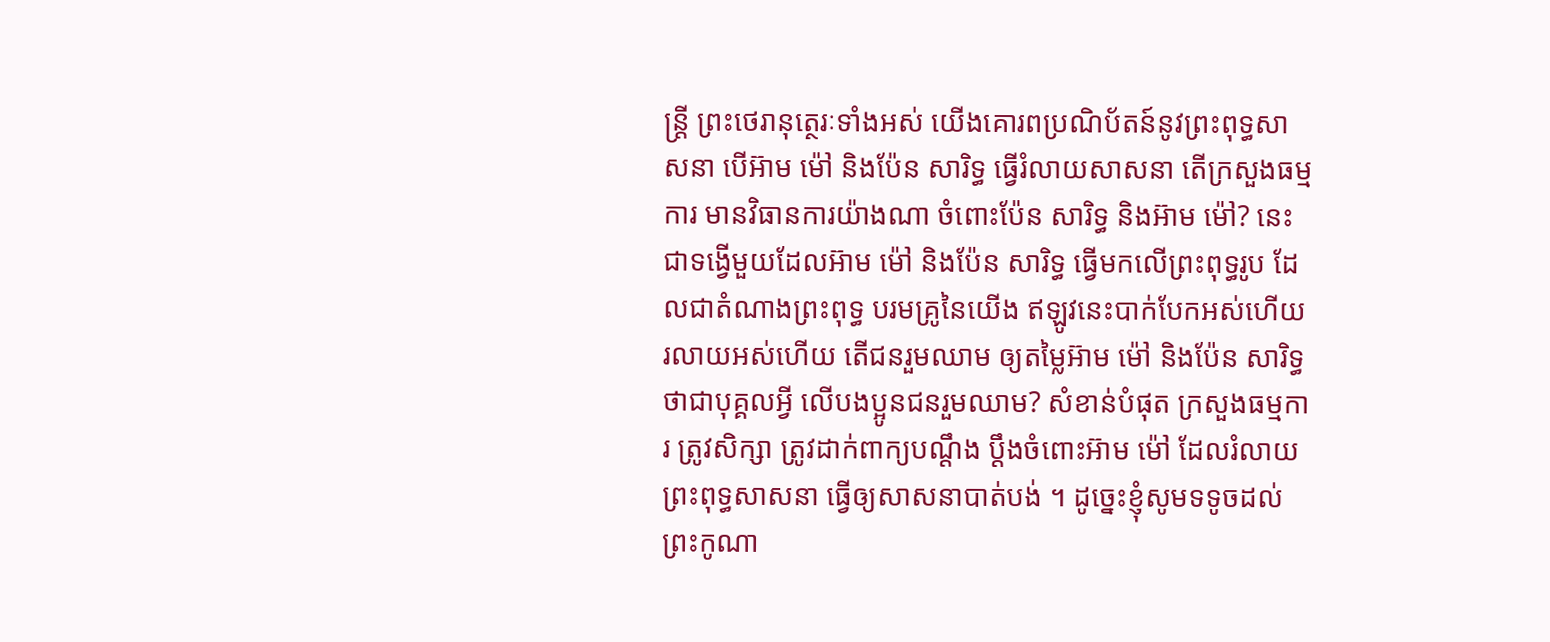ន្រ្តី ព្រះថេរានុត្ថេរៈទាំងអស់ យើងគោរពប្រណិប័តន៍នូវព្រះពុទ្ធសាសនា បើអ៊ាម ម៉ៅ និងប៉ែន សារិទ្ធ ធ្វើរំលាយសាសនា តើក្រសួងធម្មការ មានវិធានការយ៉ាងណា ចំពោះប៉ែន សារិទ្ធ និងអ៊ាម ម៉ៅ? នេះជាទង្វើមួយដែលអ៊ាម ម៉ៅ និងប៉ែន សារិទ្ធ ធ្វើមកលើព្រះពុទ្ធរូប ដែលជាតំណាងព្រះពុទ្ធ បរមគ្រូនៃយើង ឥឡូវនេះបាក់បែកអស់ហើយ រលាយអស់ហើយ តើជនរួមឈាម ឲ្យតម្លៃអ៊ាម ម៉ៅ និងប៉ែន សារិទ្ធ ថាជាបុគ្គលអ្វី លើបងប្អូនជនរួមឈាម? សំខាន់បំផុត ក្រសួងធម្មការ ត្រូវសិក្សា ត្រូវដាក់ពាក្យបណ្ដឹង ប្ដឹងចំពោះអ៊ាម ម៉ៅ ដែលរំលាយព្រះពុទ្ធសាសនា ធ្វើឲ្យសាសនាបាត់បង់ ។ ដូច្នេះខ្ញុំសូមទទូចដល់ព្រះកូណា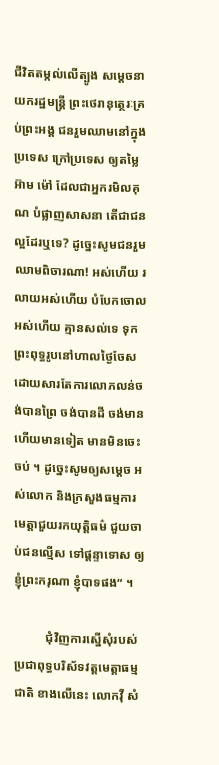ជីវិតតម្កល់លើត្បូង សម្ដេចនាយករដ្ឋមន្ត្រី ព្រះថេរានុត្ថេរៈគ្រប់ព្រះអង្គ ជនរួមឈាមនៅក្នុងប្រទេស ក្រៅប្រទេស ឲ្យតម្លៃអ៊ាម ម៉ៅ ដែលជាអ្នករមិលគុណ បំផ្លាញសាសនា តើជាជនល្អដែរឬទេ? ដូច្នេះសូមជនរួមឈាមពិចារណា! អស់ហើយ រលាយអស់ហើយ បំបែកចោលអស់ហើយ គ្មានសល់ទេ ទុកព្រះពុទ្ធរូបនៅហាលថ្ងៃចែស ដោយសារតែការលោភលន់ចង់បានព្រៃ ចង់បានដី ចង់មានហើយមានទៀត មានមិនចេះចប់ ។ ដូច្នេះសូមឲ្យសម្ដេច អស់លោក និងក្រសួងធម្មការ មេត្តាជួយរកយុត្តិធម៌ ជួយចាប់ជនល្មើស ទៅផ្ដន្ទាទោស ឲ្យខ្ញុំព្រះករុណា ខ្ញុំបាទផង“ ។

          ជុំវិញការស្នើសុំរបស់ប្រជាពុទ្ធបរិស័ទវត្តមេត្តាធម្មជាតិ ខាងលើនេះ លោកវ៉ី សំ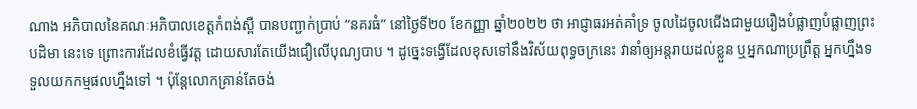ណាង អភិបាលនៃគណៈអភិបាលខេត្តកំពង់ស្ពឺ បានបញ្ជាក់ប្រាប់ “នគរធំ” នៅថ្ងៃទី២០ ខែកញ្ញា ឆ្នាំ២០២២ ថា អាជ្ញាធរអត់គាំទ្រ ចូលដៃចូលជើងជាមួយរឿងបំផ្លាញបំផ្លាញព្រះបដិមា នេះទេ ព្រោះការដែលខំធ្វើវត្ត ដោយសារតែយើងជឿលើបុណ្យបាប ។ ដូច្នេះទង្វើដែលខុសទៅនឹងវិស័យពុទ្ធចក្រនេះ វានាំឲ្យអន្តរាយដល់ខ្លួន ឬអ្នកណាប្រព្រឹត្ត អ្នកហ្នឹងទទួលយកកម្មផលហ្នឹងទៅ ។ ប៉ុន្តែលោកគ្រាន់តែចង់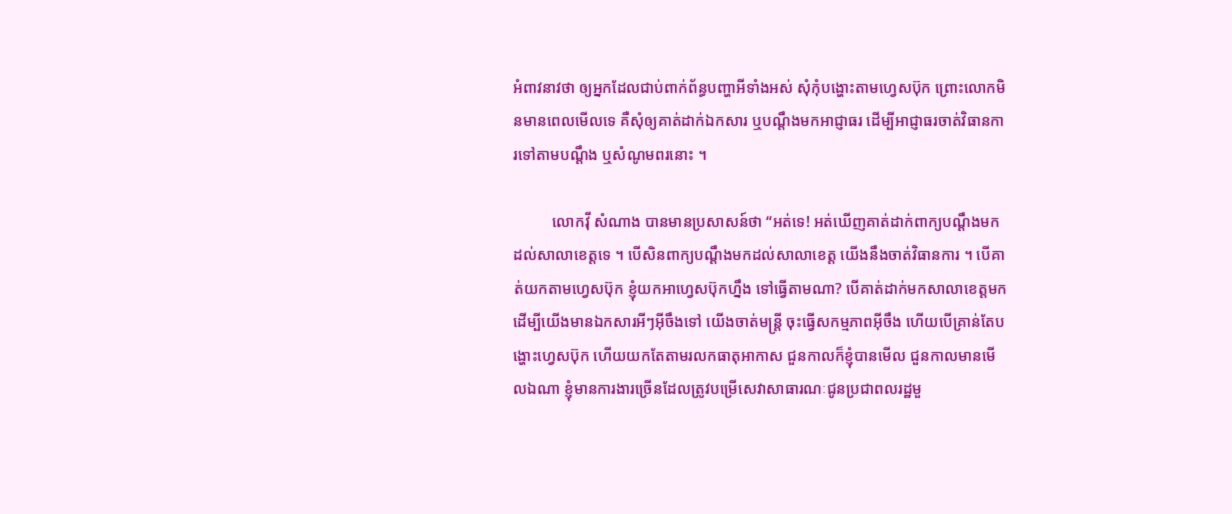អំពាវនាវថា ឲ្យអ្នកដែលជាប់ពាក់ព័ន្ធបញ្ហាអីទាំងអស់ សុំកុំបង្ហោះតាមហ្វេសប៊ុក ព្រោះលោកមិនមានពេលមើលទេ គឺសុំឲ្យគាត់ដាក់ឯកសារ ឬបណ្ដឹងមកអាជ្ញាធរ ដើម្បីអាជ្ញាធរចាត់វិធានការទៅតាមបណ្ដឹង ឬសំណូមពរនោះ ។

          លោកវ៉ី សំណាង បានមានប្រសាសន៍ថា “អត់ទេ! អត់ឃើញគាត់ដាក់ពាក្យបណ្ដឹងមកដល់សាលាខេត្តទេ ។ បើសិនពាក្យបណ្ដឹងមកដល់សាលាខេត្ត យើងនឹងចាត់វិធានការ ។ បើគាត់យកតាមហ្វេសប៊ុក ខ្ញុំយកអាហ្វេសប៊ុកហ្នឹង ទៅធ្វើតាមណា? បើគាត់ដាក់មកសាលាខេត្តមក ដើម្បីយើងមានឯកសារអីៗអ៊ីចឹងទៅ យើងចាត់មន្រ្តី ចុះធ្វើសកម្មភាពអ៊ីចឹង ហើយបើគ្រាន់តែបង្ហោះហ្វេសប៊ុក ហើយយកតែតាមរលកធាតុអាកាស ជួនកាលក៏ខ្ញុំបានមើល ជួនកាលមានមើលឯណា ខ្ញុំមានការងារច្រើនដែលត្រូវបម្រើសេវាសាធារណៈជូនប្រជាពលរដ្ឋមួ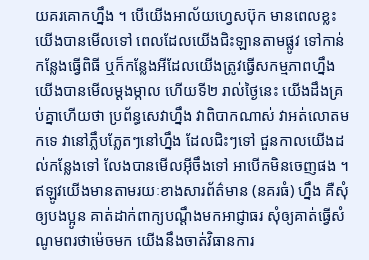យគរគោកហ្នឹង ។ បើយើងអាល័យហ្វេសប៊ុក មានពេលខ្លះ យើងបានមើលទៅ ពេលដែលយើងជិះឡានតាមផ្លូវ ទៅកាន់កន្លែងធ្វើពិធី ឬក៏កន្លែងអីដែលយើងត្រូវធ្វើសកម្មភាពហ្នឹង យើងបានមើលម្ដងម្កាល ហើយទី២ រាល់ថ្ងៃនេះ យើងដឹងគ្រប់គ្នាហើយថា ប្រព័ន្ធសេវាហ្នឹង វាពិបាកណាស់ វាអត់លោតមកទេ វានៅភ្លឹបភ្លែតៗនៅហ្នឹង ដែលជិះៗទៅ ជួនកាលយើងដល់កន្លែងទៅ លែងបានមើលអ៊ីចឹងទៅ អាបើកមិនចេញផង ។ ឥឡូវយើងមានតាមរយៈខាងសារព័ត៌មាន (នគរធំ) ហ្នឹង គឺសុំឲ្យបងប្អូន គាត់ដាក់ពាក្យបណ្ដឹងមកអាជ្ញាធរ សុំឲ្យគាត់ធ្វើសំណូមពរថាម៉េចមក យើងនឹងចាត់វិធានការ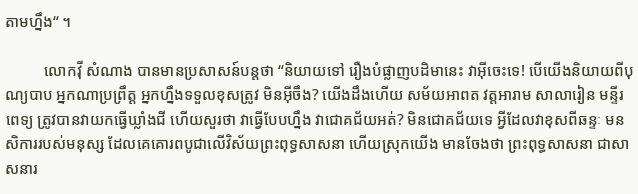តាមហ្នឹង“ ។

          លោកវ៉ី សំណាង បានមានប្រសាសន៍បន្តថា “និយាយទៅ រឿងបំផ្លាញបដិមានេះ វាអ៊ីចេះទេ! បើយើងនិយាយពីបុណ្យបាប អ្នកណាប្រព្រឹត្ត អ្នកហ្នឹងទទួលខុសត្រូវ មិនអ៊ីចឹង? យើងដឹងហើយ សម័យអាពត វត្តអារាម សាលារៀន មន្ទីរពេទ្យ ត្រូវបានវាយកធ្វើឃ្លាំងជី ហើយសួរថា វាធ្វើបែបហ្នឹង វាជោគជ័យអត់? មិនជោគជ័យទេ អ្វីដែលវាខុសពីឆន្ទៈ មនសិការរបស់មនុស្ស ដែលគេគោរពបូជាលើវិស័យព្រះពុទ្ធសាសនា ហើយស្រុកយើង មានចែងថា ព្រះពុទ្ធសាសនា ជាសាសនារ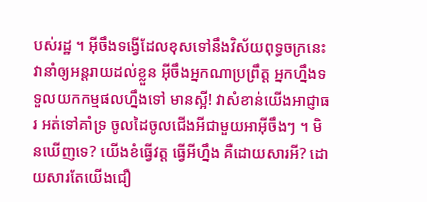បស់រដ្ឋ ។ អ៊ីចឹងទង្វើដែលខុសទៅនឹងវិស័យពុទ្ធចក្រនេះ វានាំឲ្យអន្តរាយដល់ខ្លួន អ៊ីចឹងអ្នកណាប្រព្រឹត្ត អ្នកហ្នឹងទទួលយកកម្មផលហ្នឹងទៅ មានស្អី! វាសំខាន់យើងអាជ្ញាធរ អត់ទៅគាំទ្រ ចូលដៃចូលជើងអីជាមួយអាអ៊ីចឹងៗ ។ មិនឃើញទេ? យើងខំធ្វើវត្ត ធ្វើអីហ្នឹង គឺដោយសារអី? ដោយសារតែយើងជឿ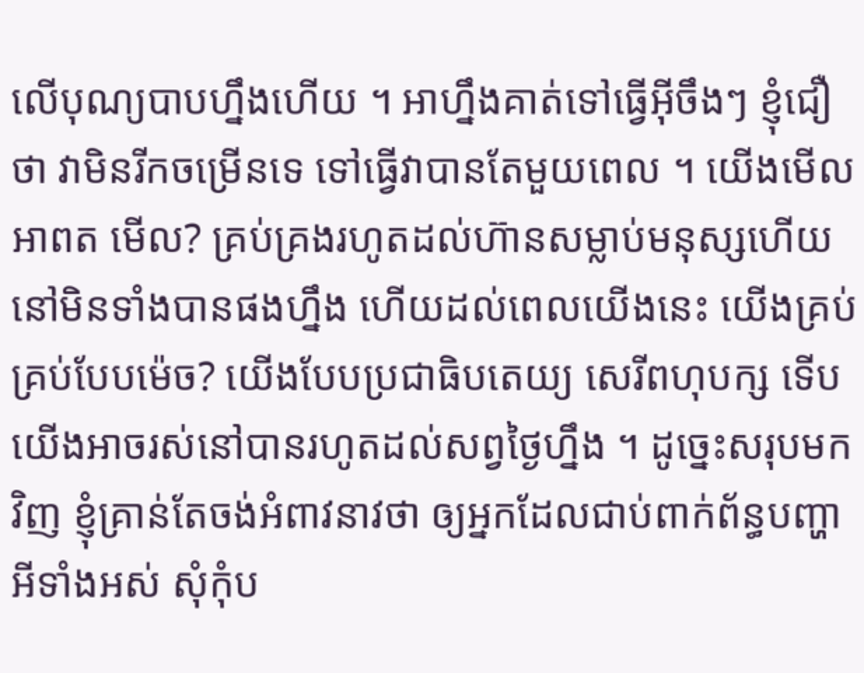លើបុណ្យបាបហ្នឹងហើយ ។ អាហ្នឹងគាត់ទៅធ្វើអ៊ីចឹងៗ ខ្ញុំជឿថា វាមិនរីកចម្រើនទេ ទៅធ្វើវាបានតែមួយពេល ។ យើងមើលអាពត មើល? គ្រប់គ្រងរហូតដល់ហ៊ានសម្លាប់មនុស្សហើយ នៅមិនទាំងបានផងហ្នឹង ហើយដល់ពេលយើងនេះ យើងគ្រប់គ្រប់បែបម៉េច? យើងបែបប្រជាធិបតេយ្យ សេរីពហុបក្ស ទើបយើងអាចរស់នៅបានរហូតដល់សព្វថ្ងៃហ្នឹង ។ ដូច្នេះសរុបមកវិញ ខ្ញុំគ្រាន់តែចង់អំពាវនាវថា ឲ្យអ្នកដែលជាប់ពាក់ព័ន្ធបញ្ហាអីទាំងអស់ សុំកុំប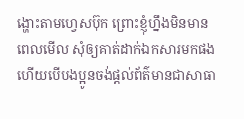ង្ហោះតាមហ្វេសប៊ុក ព្រោះខ្ញុំហ្នឹងមិនមានពេលមើល សុំឲ្យគាត់ដាក់ឯកសារមកផង ហើយបើបងប្អូនចង់ផ្ដល់ព័ត៌មានជាសាធា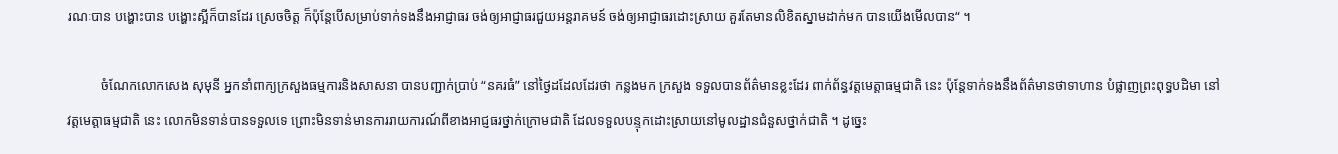រណៈបាន បង្ហោះបាន បង្ហោះស្អីក៏បានដែរ ស្រេចចិត្ត ក៏ប៉ុន្តែបើសម្រាប់ទាក់ទងនឹងអាជ្ញាធរ ចង់ឲ្យអាជ្ញាធរជួយអន្តរាគមន៍ ចង់ឲ្យអាជ្ញាធរដោះស្រាយ គួរតែមានលិខិតស្នាមដាក់មក បានយើងមើលបាន“ ។

          ចំណែកលោកសេង សុមុនី អ្នកនាំពាក្យក្រសួងធម្មការនិងសាសនា បានបញ្ជាក់ប្រាប់ “នគរធំ” នៅថ្ងៃដដែលដែរថា កន្លងមក ក្រសួង ទទួលបានព័ត៌មានខ្លះដែរ ពាក់ព័ន្ធវត្តមេត្តាធម្មជាតិ នេះ ប៉ុន្តែទាក់ទងនឹងព័ត៌មានថាទាហាន បំផ្លាញព្រះពុទ្ធបដិមា នៅវត្តមេត្តាធម្មជាតិ នេះ លោកមិនទាន់បានទទួលទេ ព្រោះមិនទាន់មានការរាយការណ៍ពីខាងអាជ្ញធរថ្នាក់ក្រោមជាតិ ដែលទទួលបន្ទុកដោះស្រាយនៅមូលដ្ឋានជំនួសថ្នាក់ជាតិ ។ ដូច្នេះ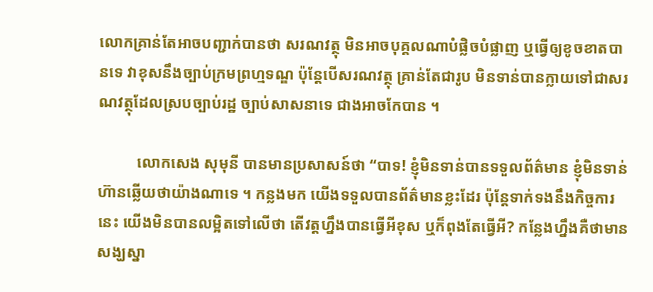លោកគ្រាន់តែអាចបញ្ជាក់បានថា សរណវត្ថុ មិនអាចបុគ្គលណាបំផ្លិចបំផ្លាញ ឬធ្វើឲ្យខូចខាតបានទេ វាខុសនឹងច្បាប់ក្រមព្រហ្មទណ្ឌ ប៉ុន្តែបើសរណវត្ថុ គ្រាន់តែជារូប មិនទាន់បានក្លាយទៅជាសរណវត្ថុដែលស្របច្បាប់រដ្ឋ ច្បាប់សាសនាទេ ជាងអាចកែបាន ។

          លោកសេង សុមុនី បានមានប្រសាសន៍ថា “បាទ! ខ្ញុំមិនទាន់បានទទួលព័ត៌មាន ខ្ញុំមិនទាន់ហ៊ានឆ្លើយថាយ៉ាងណាទេ ។ កន្លងមក យើងទទួលបានព័ត៌មានខ្លះដែរ ប៉ុន្តែទាក់ទងនឹងកិច្ចការនេះ យើងមិនបានលម្អិតទៅលើថា តើវត្តហ្នឹងបានធ្វើអីខុស ឬក៏ពុងតែធ្វើអី? កន្លែងហ្នឹងគឺថាមានសង្ឃស្នា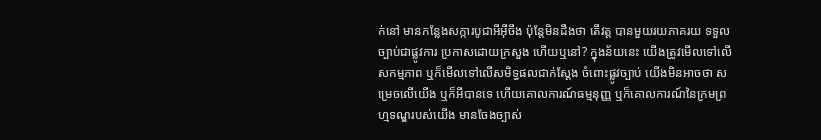ក់នៅ មានកន្លែងសក្ការបូជាអីអ៊ីចឹង ប៉ុន្តែមិនដឹងថា តើវត្ត បានមួយរយភាគរយ ទទួលច្បាប់ជាផ្លូវការ ប្រកាសដោយក្រសួង ហើយឬនៅ? ក្នុងន័យនេះ យើងត្រូវមើលទៅលើសកម្មភាព ឬក៏មើលទៅលើសមិទ្ធផលជាក់ស្ដែង ចំពោះផ្លូវច្បាប់ យើងមិនអាចថា សម្រេចលើយើង ឬក៏អីបានទេ ហើយគោលការណ៍ធម្មនុញ្ញ ឬក៏គោលការណ៍នៃក្រមព្រហ្មទណ្ឌរបស់យើង មានចែងច្បាស់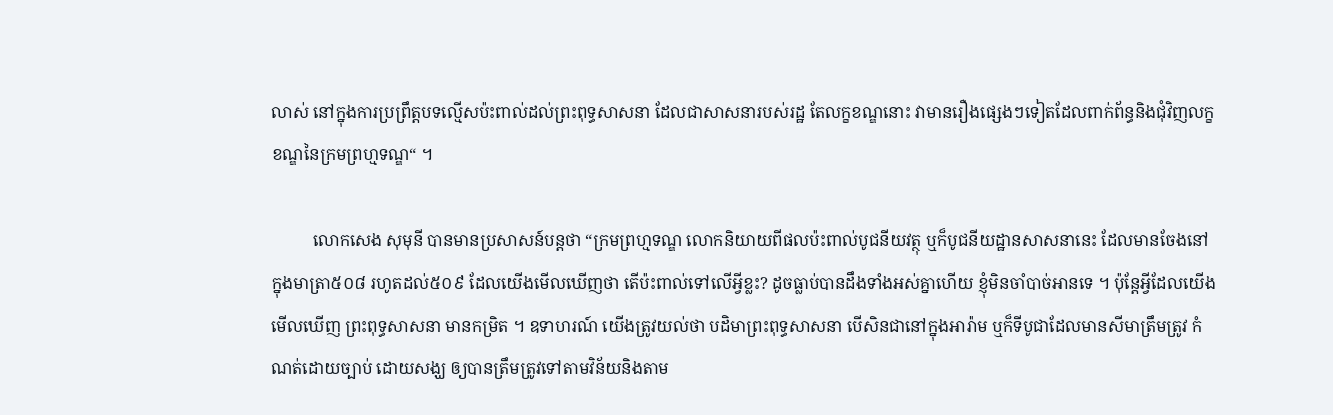លាស់ នៅក្នុងការប្រព្រឹត្តបទល្មើសប៉ះពាល់ដល់ព្រះពុទ្ធសាសនា ដែលជាសាសនារបស់រដ្ឋ តែលក្ខខណ្ឌនោះ វាមានរឿងផ្សេងៗទៀតដែលពាក់ព័ន្ធនិងជុំវិញលក្ខខណ្ឌនៃក្រមព្រហ្មទណ្ឌ“ ។

          លោកសេង សុមុនី បានមានប្រសាសន៍បន្តថា “ក្រមព្រហ្មទណ្ឌ លោកនិយាយពីផលប៉ះពាល់បូជនីយវត្ថុ ឬក៏បូជនីយដ្ឋានសាសនានេះ ដែលមានចែងនៅក្នុងមាត្រា៥០៨ រហូតដល់៥០៩ ដែលយើងមើលឃើញថា តើប៉ះពាល់ទៅលើអ្វីខ្លះ? ដូចធ្លាប់បានដឹងទាំងអស់គ្នាហើយ ខ្ញុំមិនចាំបាច់អានទេ ។ ប៉ុន្តែអ្វីដែលយើងមើលឃើញ ព្រះពុទ្ធសាសនា មានកម្រិត ។ ឧទាហរណ៍ យើងត្រូវយល់ថា បដិមាព្រះពុទ្ធសាសនា បើសិនជានៅក្នុងអារ៉ាម ឬក៏ទីបូជាដែលមានសីមាត្រឹមត្រូវ កំណត់ដោយច្បាប់ ដោយសង្ឃ ឲ្យបានត្រឹមត្រូវទៅតាមវិន័យនិងតាម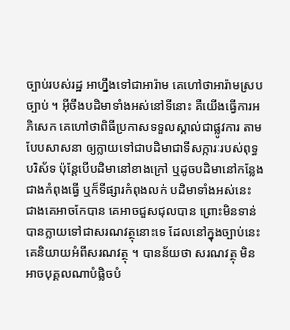ច្បាប់របស់រដ្ឋ អាហ្នឹងទៅជាអារ៉ាម គេហៅថាអារ៉ាមស្របច្បាប់ ។ អ៊ីចឹងបដិមាទាំងអស់នៅទីនោះ គឺយើងធ្វើការអភិសេក គេហៅថាពិធីប្រកាសទទួលស្គាល់ជាផ្លូវការ តាមបែបសាសនា ឲ្យក្លាយទៅជាបដិមាជាទីសក្ការៈរបស់ពុទ្ធបរិស័ទ ប៉ុន្តែបើបដិមានៅខាងក្រៅ ឬដូចបដិមានៅកន្លែងជាងកំពុងធ្វើ ឬក៏ទីផ្សារកំពុងលក់ បដិមាទាំងអស់នេះ ជាងគេអាចកែបាន គេអាចជួសជុលបាន ព្រោះមិនទាន់បានក្លាយទៅជាសរណវត្ថុនោះទេ ដែលនៅក្នុងច្បាប់នេះ គេនិយាយអំពីសរណវត្ថុ ។ បានន័យថា សរណវត្ថុ មិនអាចបុគ្គលណាបំផ្លិចបំ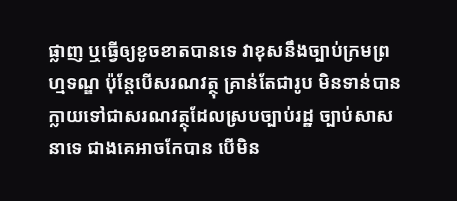ផ្លាញ ឬធ្វើឲ្យខូចខាតបានទេ វាខុសនឹងច្បាប់ក្រមព្រហ្មទណ្ឌ ប៉ុន្តែបើសរណវត្ថុ គ្រាន់តែជារូប មិនទាន់បានក្លាយទៅជាសរណវត្ថុដែលស្របច្បាប់រដ្ឋ ច្បាប់សាសនាទេ ជាងគេអាចកែបាន បើមិន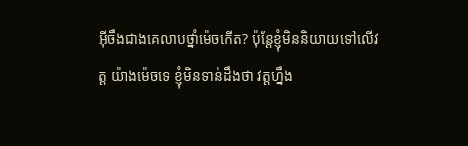អ៊ីចឹងជាងគេលាបថ្នាំម៉េចកើត? ប៉ុន្តែខ្ញុំមិននិយាយទៅលើវត្ត យ៉ាងម៉េចទេ ខ្ញុំមិនទាន់ដឹងថា វត្តហ្នឹង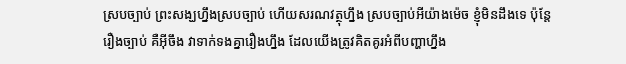ស្របច្បាប់ ព្រះសង្ឃហ្នឹងស្របច្បាប់ ហើយសរណវត្ថុហ្នឹង ស្របច្បាប់អីយ៉ាងម៉េច ខ្ញុំមិនដឹងទេ ប៉ុន្តែរឿងច្បាប់ គឺអ៊ីចឹង វាទាក់ទងគ្នារឿងហ្នឹង ដែលយើងត្រូវគិតគូរអំពីបញ្ហាហ្នឹង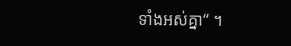ទាំងអស់គ្នា“ ។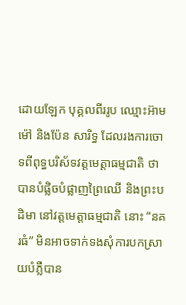ដោយឡែក បុគ្គលពីររូប ឈ្មោះអ៊ាម ម៉ៅ និងប៉ែន សារិទ្ធ ដែលរងការចោទពីពុទ្ធបរិស័ទវត្តមេត្តាធម្មជាតិ ថាបានបំផ្លិចបំផ្លាញព្រៃឈើ និងព្រះបដិមា នៅវត្តមេត្តាធម្មជាតិ នោះ “នគរធំ” មិនអាចទាក់ទងសុំការបកស្រាយបំភ្លឺបាន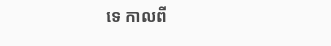ទេ កាលពី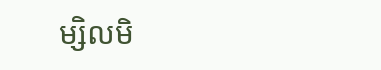ម្សិលមិ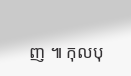ញ ៕ កុលបុ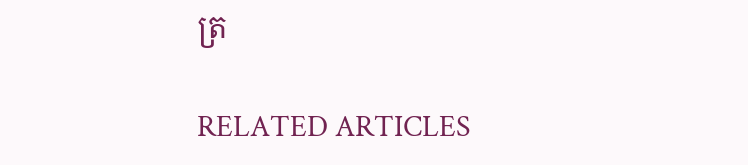ត្រ

RELATED ARTICLES